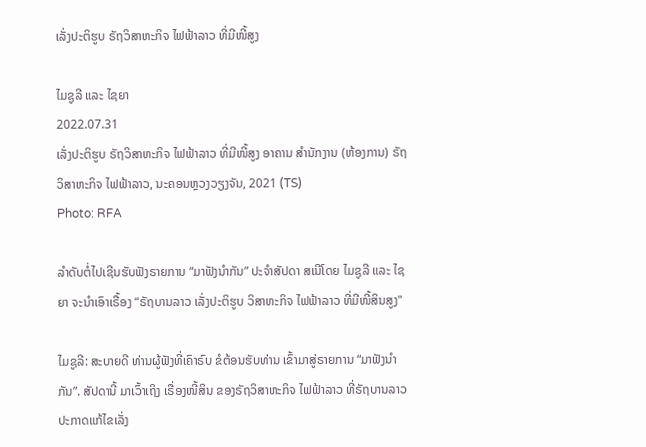ເລັ່ງປະຕິຮູບ ຣັຖວິສາຫະກິຈ ໄຟຟ້າລາວ ທີ່ມີໜີ້ສູງ

ໄມຊູລີ ແລະ ໄຊຍາ
2022.07.31
ເລັ່ງປະຕິຮູບ ຣັຖວິສາຫະກິຈ ໄຟຟ້າລາວ ທີ່ມີໜີ້ສູງ ອາຄານ ສຳນັກງານ (ຫ້ອງການ) ຣັຖວິສາຫະກິຈ ໄຟຟ້າລາວ, ນະຄອນຫຼວງວຽງຈັນ, 2021 (TS)
Photo: RFA

ລຳດັບຕໍ່ໄປເຊີນຮັບຟັງຣາຍການ “ມາຟັງນຳກັນ” ປະຈຳສັປດາ ສເນີໂດຍ ໄມຊູລີ ແລະ ໄຊຍາ ຈະນຳເອົາເຣື້ອງ “ຣັຖບານລາວ ເລັ່ງປະຕິຮູບ ວິສາຫະກິຈ ໄຟຟ້າລາວ ທີ່ມີໜີ້ສິນສູງ"

ໄມຊູລີ: ສະບາຍດີ ທ່ານຜູ້ຟັງທີ່ເຄົາຣົບ ຂໍຕ້ອນຮັບທ່ານ ເຂົ້າມາສູ່ຣາຍການ “ມາຟັງນຳກັນ”. ສັປດານີ້ ມາເວົ້າເຖິງ ເຣື່ອງໜີ້ສິນ ຂອງຣັຖວິສາຫະກິຈ ໄຟຟ້າລາວ ທີ່ຣັຖບານລາວ ປະກາດແກ້ໄຂເລັ່ງ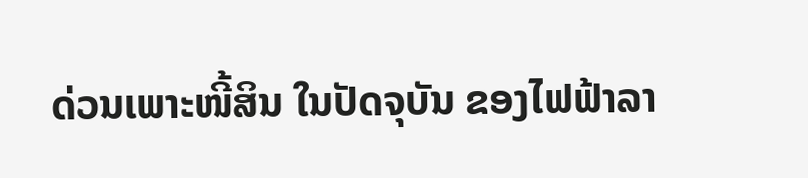ດ່ວນເພາະໜີ້ສິນ ໃນປັດຈຸບັນ ຂອງໄຟຟ້າລາ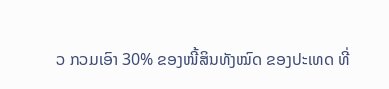ວ ກວມເອົາ 30% ຂອງໜີ້ສິນທັງໝົດ ຂອງປະເທດ ທີ່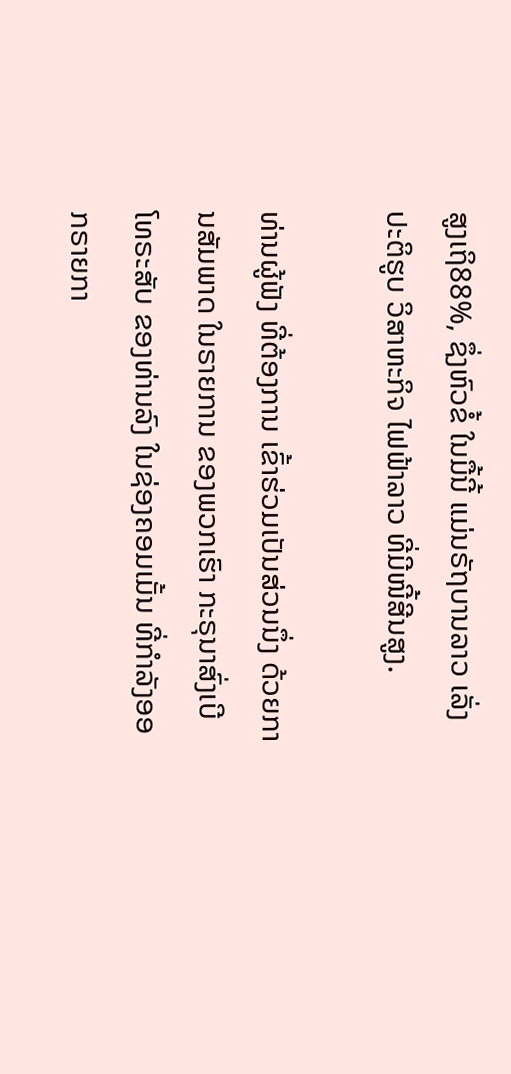ສູງເຖິ88%, ຊຶ່ງຫົວຂໍ້ ໃນມື້ນີ້ ແມ່ນຣັຖບານລາວ ເລັ່ງປະຕິຮູບ ວິສາຫະກິຈ ໄຟຟ້າລາວ ທີ່ມີໜີ້ສີນສູງ.

ທ່ານຜູ້ຟັງ ທີ່ຕ້ອງການ ເຂົ້າຮ່ວມເປັນສ່ວນນຶ່ງ ດ້ວຍການສັມພາດ ໃນຣາຍການ ຂອງພວກເຮົາ ກະຣຸນາສົ່ງເບີໂທຣະສັບ ຂອງທ່ານລົງ ໃນຊ່ອງຄອມເມັ້ນ ທີ່ກຳລັງອອກຣາຍກາ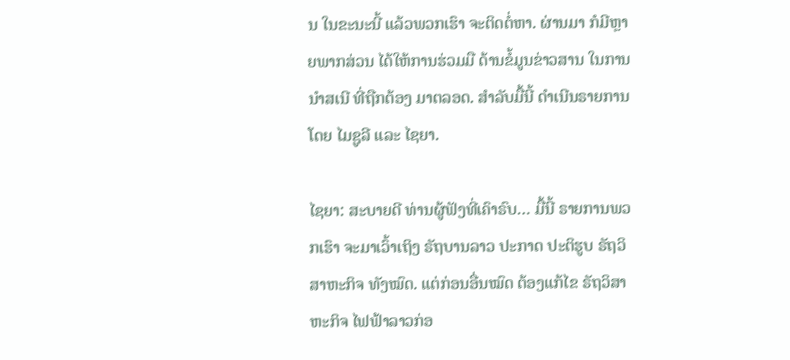ນ ໃນຂະນະນີ້ ແລ້ວພວກເຮົາ ຈະຕິດຕໍ່ຫາ. ຜ່ານມາ ກໍມີຫຼາຍພາກສ່ວນ ໄດ້ໃຫ້ການຮ່ວມມື ດ້ານຂໍ້ມູນຂ່າວສານ ໃນການນຳສເນີ ທີ່ຖືກຕ້ອງ ມາຕລອດ. ສຳລັບມື້ນີ້ ດຳເນີນຣາຍການ ໂດຍ ໄມຊູລີ ແລະ ໄຊຍາ.

ໄຊຍາ: ສະບາຍດີ ທ່ານຜູ້ຟັງທີ່ເຄົາຣົບ… ມື້ນີ້ ຣາຍການພວກເຮົາ ຈະມາເວົ້າເຖິງ ຣັຖບານລາວ ປະກາດ ປະຕິຮູບ ຣັຖວິສາຫະກິຈ ທັງໝົດ. ແຕ່ກ່ອນອື່ນໝົດ ຕ້ອງແກ້ໄຂ ຣັຖວິສາຫະກິຈ ໄຟຟ້າລາວກ່ອ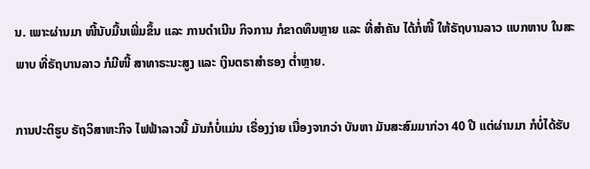ນ. ເພາະຜ່ານມາ ໜີ້ນັບມື້ນເພີ່ມຂຶ້ນ ແລະ ການດຳເນີນ ກິຈການ ກໍຂາດທຶນຫຼາຍ ແລະ ທີ່ສຳຄັນ ໄດ້ກໍ່ໜີ້ ໃຫ້ຣັຖບານລາວ ແບກຫາບ ໃນສະພາບ ທີ່ຣັຖບານລາວ ກໍມີໜີ້ ສາທາຣະນະສູງ ແລະ ເງິນຕຣາສຳຮອງ ຕໍ່າຫຼາຍ.

ການປະຕິຮູບ ຣັຖວິສາຫະກິຈ ໄຟຟ້າລາວນີ້ ມັນກໍບໍ່ແມ່ນ ເຣື່ອງງ່າຍ ເນື່ອງຈາກວ່າ ບັນຫາ ມັນສະສົມມາກ່ວາ 40 ປີ ແຕ່ຜ່ານມາ ກໍບໍ່ໄດ້ຮັບ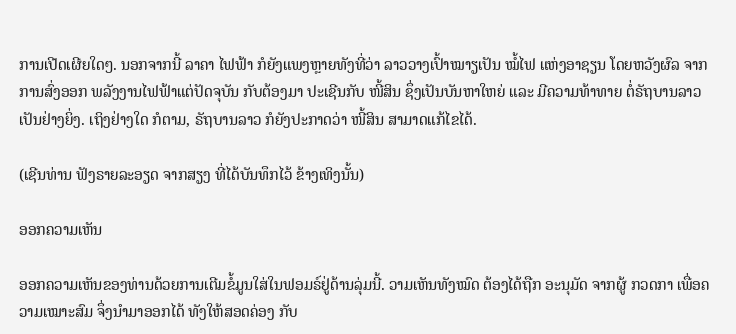ການເປີດເຜີຍໃດໆ. ນອກຈາກນີ້ ລາຄາ ໄຟຟ້າ ກໍຍັງແພງຫຼາຍທັງທີ່ວ່າ ລາວວາງເປົ້າໝາຽເປັນ ໝໍ້ໄຟ ແຫ່ງອາຊຽນ ໂດຍຫວັງຜົລ ຈາກການສົ່ງອອກ ພລັງງານໄຟຟ້າແຕ່ປັດຈຸບັນ ກັບຕ້ອງມາ ປະເຊີນກັບ ໜີ້ສິນ ຊຶ່ງເປັນບັນຫາໃຫຍ່ ແລະ ມີຄວາມທ້າທາຍ ຕໍ່ຣັຖບານລາວເປັນຢ່າງຍິ່ງ. ເຖິງຢ່າງໃດ ກໍຕາມ, ຣັຖບານລາວ ກໍຍັງປະກາດວ່າ ໜີ້ສິນ ສາມາດແກ້ໄຂໄດ້.

(ເຊີນທ່ານ ຟັງຣາຍລະອຽດ ຈາກສຽງ ທີ່ໄດ້ບັນທຶກໄວ້ ຂ້າງເທິງນັ້ນ)

ອອກຄວາມເຫັນ

ອອກຄວາມເຫັນຂອງທ່ານດ້ວຍການເຕີມຂໍ້ມູນໃສ່ໃນຟອມຣ໌ຢູ່ດ້ານລຸ່ມນີ້. ວາມເຫັນທັງໝົດ ຕ້ອງໄດ້ຖືກ ອະນຸມັດ ຈາກຜູ້ ກວດກາ ເພື່ອຄວາມເໝາະສົມ ຈຶ່ງນໍາມາອອກໄດ້ ທັງໃຫ້ສອດຄ່ອງ ກັບ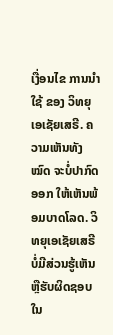ເງື່ອນໄຂ ການນຳໃຊ້ ຂອງ ວິທຍຸເອເຊັຍເສຣີ. ຄວາມເຫັນທັງໝົດ ຈະບໍ່ປາກົດອອກ ໃຫ້ເຫັນພ້ອມບາດໂລດ. ວິທຍຸເອເຊັຍເສຣີ ບໍ່ມີສ່ວນຮູ້ເຫັນ ຫຼືຮັບຜິດຊອບ ໃນ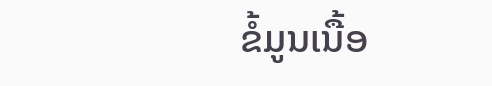ຂໍ້ມູນເນື້ອ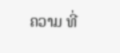ຄວາມ ທີ່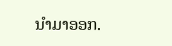ນໍາມາອອກ.